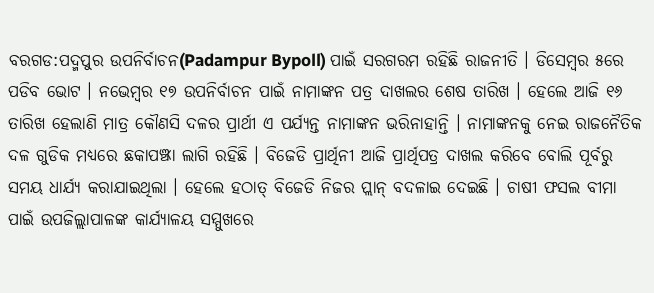ବରଗଡ:ପଦ୍ମପୁର ଉପନିର୍ବାଚନ(Padampur Bypoll) ପାଇଁ ସରଗରମ ରହିଛି ରାଜନୀତି । ଡିସେମ୍ବର ୫ରେ ପଡିବ ଭୋଟ । ନଭେମ୍ବର ୧୭ ଉପନିର୍ବାଚନ ପାଇଁ ନାମାଙ୍କନ ପତ୍ର ଦାଖଲର ଶେଷ ତାରିଖ । ହେଲେ ଆଜି ୧୬ ତାରିଖ ହେଲାଣି ମାତ୍ର କୌଣସି ଦଳର ପ୍ରାର୍ଥୀ ଏ ପର୍ଯ୍ୟନ୍ତ ନାମାଙ୍କନ ଭରିନାହାନ୍ତି । ନାମାଙ୍କନକୁ ନେଇ ରାଜନୈତିକ ଦଳ ଗୁଡିକ ମଧ୍ୟରେ ଛକାପଞ୍ଝା ଲାଗି ରହିଛି । ବିଜେଡି ପ୍ରାର୍ଥିନୀ ଆଜି ପ୍ରାର୍ଥିପତ୍ର ଦାଖଲ କରିବେ ବୋଲି ପୂର୍ବରୁ ସମୟ ଧାର୍ଯ୍ୟ କରାଯାଇଥିଲା । ହେଲେ ହଠାତ୍ ବିଜେଡି ନିଜର ପ୍ଲାନ୍ ବଦଳାଇ ଦେଇଛି । ଚାଷୀ ଫସଲ ବୀମା ପାଇଁ ଉପଜିଲ୍ଲାପାଳଙ୍କ କାର୍ଯ୍ୟାଳୟ ସମ୍ମୁଖରେ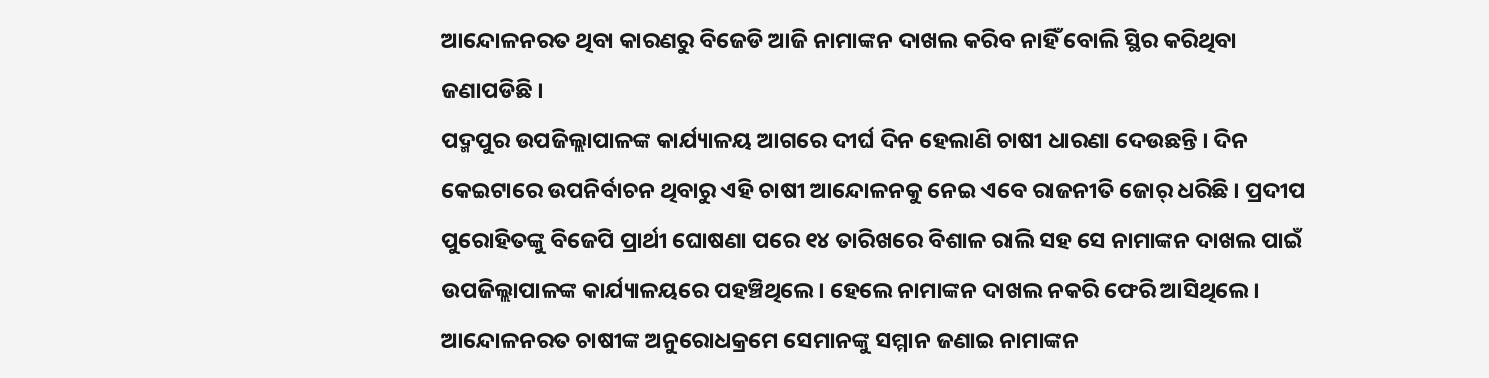ଆନ୍ଦୋଳନରତ ଥିବା କାରଣରୁ ବିଜେଡି ଆଜି ନାମାଙ୍କନ ଦାଖଲ କରିବ ନାହିଁ ବୋଲି ସ୍ଥିର କରିଥିବା ଜଣାପଡିଛି ।
ପଦ୍ମପୁର ଉପଜିଲ୍ଲାପାଳଙ୍କ କାର୍ଯ୍ୟାଳୟ ଆଗରେ ଦୀର୍ଘ ଦିନ ହେଲାଣି ଚାଷୀ ଧାରଣା ଦେଉଛନ୍ତି । ଦିନ କେଇଟାରେ ଉପନିର୍ବାଚନ ଥିବାରୁ ଏହି ଚାଷୀ ଆନ୍ଦୋଳନକୁ ନେଇ ଏବେ ରାଜନୀତି ଜୋର୍ ଧରିଛି । ପ୍ରଦୀପ ପୁରୋହିତଙ୍କୁ ବିଜେପି ପ୍ରାର୍ଥୀ ଘୋଷଣା ପରେ ୧୪ ତାରିଖରେ ବିଶାଳ ରାଲି ସହ ସେ ନାମାଙ୍କନ ଦାଖଲ ପାଇଁ ଉପଜିଲ୍ଲାପାଳଙ୍କ କାର୍ଯ୍ୟାଳୟରେ ପହଞ୍ଚିଥିଲେ । ହେଲେ ନାମାଙ୍କନ ଦାଖଲ ନକରି ଫେରି ଆସିଥିଲେ । ଆନ୍ଦୋଳନରତ ଚାଷୀଙ୍କ ଅନୁରୋଧକ୍ରମେ ସେମାନଙ୍କୁ ସମ୍ମାନ ଜଣାଇ ନାମାଙ୍କନ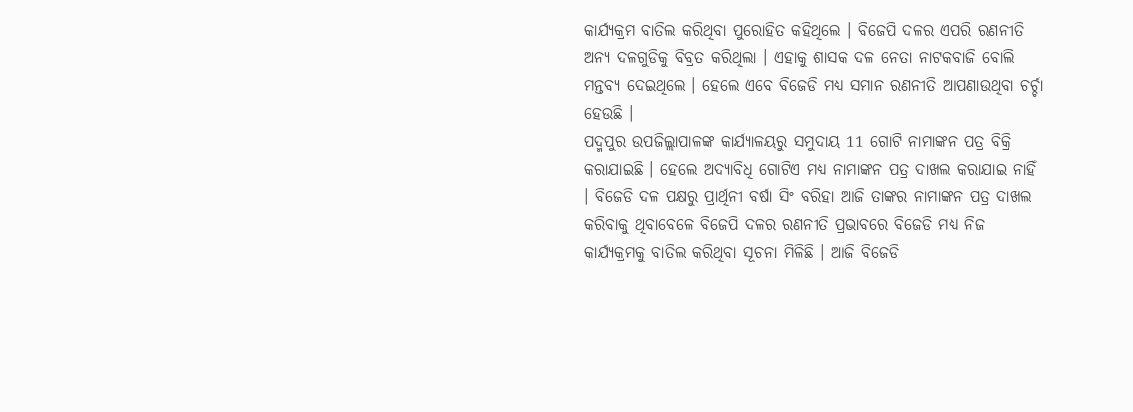କାର୍ଯ୍ୟକ୍ରମ ବାତିଲ କରିଥିବା ପୁରୋହିତ କହିଥିଲେ । ବିଜେପି ଦଳର ଏପରି ରଣନୀତି ଅନ୍ୟ ଦଳଗୁଡିକୁ ବିବ୍ରତ କରିଥିଲା । ଏହାକୁ ଶାସକ ଦଳ ନେତା ନାଟକବାଜି ବୋଲି ମନ୍ତବ୍ୟ ଦେଇଥିଲେ । ହେଲେ ଏବେ ବିଜେଡି ମଧ୍ୟ ସମାନ ରଣନୀତି ଆପଣାଉଥିବା ଚର୍ଚ୍ଚା ହେଉଛି ।
ପଦ୍ମପୁର ଉପଜିଲ୍ଲାପାଳଙ୍କ କାର୍ଯ୍ୟାଳୟରୁ ସମୁଦାୟ 11 ଗୋଟି ନାମାଙ୍କନ ପତ୍ର ବିକ୍ରି କରାଯାଇଛି । ହେଲେ ଅଦ୍ୟାବିଧି ଗୋଟିଏ ମଧ୍ୟ ନାମାଙ୍କନ ପତ୍ର ଦାଖଲ କରାଯାଇ ନାହିଁ । ବିଜେଡି ଦଳ ପକ୍ଷରୁ ପ୍ରାର୍ଥିନୀ ବର୍ଷା ସିଂ ବରିହା ଆଜି ତାଙ୍କର ନାମାଙ୍କନ ପତ୍ର ଦାଖଲ କରିବାକୁ ଥିବାବେଳେ ବିଜେପି ଦଳର ରଣନୀତି ପ୍ରଭାବରେ ବିଜେଡି ମଧ୍ୟ ନିଜ କାର୍ଯ୍ୟକ୍ରମକୁ ବାତିଲ କରିଥିବା ସୂଚନା ମିଳିଛି । ଆଜି ବିଜେଡି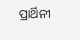ପ୍ରାର୍ଥିନୀ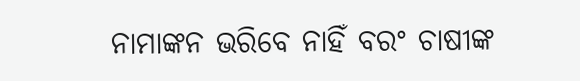ନାମାଙ୍କନ ଭରିବେ ନାହିଁ ବରଂ ଚାଷୀଙ୍କ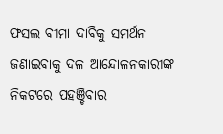ଫସଲ ବୀମା ଦାବିକୁ ସମର୍ଥନ ଜଣାଇବାକୁ ଦଳ ଆନ୍ଦୋଳନକାରୀଙ୍କ ନିକଟରେ ପହଞ୍ଚିବାର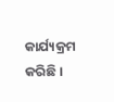କାର୍ଯ୍ୟକ୍ରମ କରିଛି ।